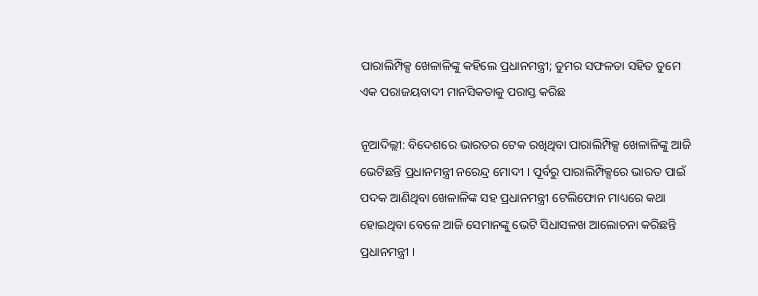ପାରାଲିମ୍ପିକ୍ସ ଖେଳାଳିଙ୍କୁ କହିଲେ ପ୍ରଧାନମନ୍ତ୍ରୀ; ତୁମର ସଫଳତା ସହିତ ତୁମେ ଏକ ପରାଜୟବାଦୀ ମାନସିକତାକୁ ପରାସ୍ତ କରିଛ

ନୂଆଦିଲ୍ଲୀ: ବିଦେଶରେ ଭାରତର ଟେକ ରଖିଥିବା ପାରାଲିମ୍ପିକ୍ସ ଖେଳାଳିଙ୍କୁ ଆଜି ଭେଟିଛନ୍ତି ପ୍ରଧାନମନ୍ତ୍ରୀ ନରେନ୍ଦ୍ର ମୋଦୀ । ପୂର୍ବରୁ ପାରାଲିମ୍ପିକ୍ସରେ ଭାରତ ପାଇଁ ପଦକ ଆଣିଥିବା ଖେଳାଳିଙ୍କ ସହ ପ୍ରଧାନମନ୍ତ୍ରୀ ଟେଲିଫୋନ ମାଧ୍ୟରେ କଥା ହୋଇଥିବା ବେଳେ ଆଜି ସେମାନଙ୍କୁ ଭେଟି ସିଧାସଳଖ ଆଲୋଚନା କରିଛନ୍ତି ପ୍ରଧାନମନ୍ତ୍ରୀ ।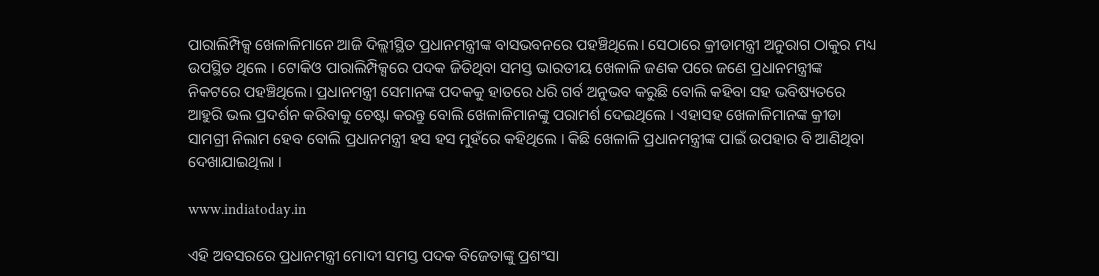ପାରାଲିମ୍ପିକ୍ସ ଖେଳାଳିମାନେ ଆଜି ଦିଲ୍ଲୀସ୍ଥିତ ପ୍ରଧାନମନ୍ତ୍ରୀଙ୍କ ବାସଭବନରେ ପହଞ୍ଚିଥିଲେ। ସେଠାରେ କ୍ରୀଡାମନ୍ତ୍ରୀ ଅନୁରାଗ ଠାକୁର ମଧ୍ୟ ଉପସ୍ଥିତ ଥିଲେ । ଟୋକିଓ ପାରାଲିମ୍ପିକ୍ସରେ ପଦକ ଜିତିଥିବା ସମସ୍ତ ଭାରତୀୟ ଖେଳାଳି ଜଣକ ପରେ ଜଣେ ପ୍ରଧାନମନ୍ତ୍ରୀଙ୍କ ନିକଟରେ ପହଞ୍ଚିଥିଲେ। ପ୍ରଧାନମନ୍ତ୍ରୀ ସେମାନଙ୍କ ପଦକକୁ ହାତରେ ଧରି ଗର୍ବ ଅନୁଭବ କରୁଛି ବୋଲି କହିବା ସହ ଭବିଷ୍ୟତରେ ଆହୁରି ଭଲ ପ୍ରଦର୍ଶନ କରିବାକୁ ଚେଷ୍ଟା କରନ୍ତୁ ବୋଲି ଖେଳାଳିମାନଙ୍କୁ ପରାମର୍ଶ ଦେଇଥିଲେ । ଏହାସହ ଖେଳାଳିମାନଙ୍କ କ୍ରୀଡା ସାମଗ୍ରୀ ନିଲାମ ହେବ ବୋଲି ପ୍ରଧାନମନ୍ତ୍ରୀ ହସ ହସ ମୁହଁରେ କହିଥିଲେ । କିଛି ଖେଳାଳି ପ୍ରଧାନମନ୍ତ୍ରୀଙ୍କ ପାଇଁ ଉପହାର ବି ଆଣିଥିବା ଦେଖାଯାଇଥିଲା ।

www.indiatoday.in

ଏହି ଅବସରରେ ପ୍ରଧାନମନ୍ତ୍ରୀ ମୋଦୀ ସମସ୍ତ ପଦକ ବିଜେତାଙ୍କୁ ପ୍ରଶଂସା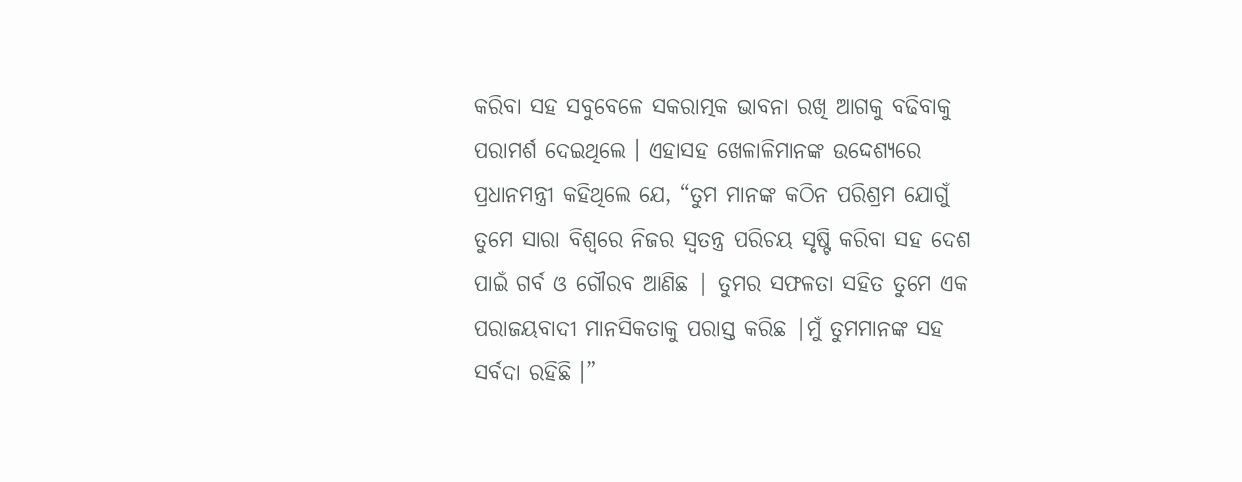କରିବା ସହ ସବୁବେଳେ ସକରାତ୍ମକ ଭାବନା ରଖି ଆଗକୁ ବଢିବାକୁ ପରାମର୍ଶ ଦେଇଥିଲେ । ଏହାସହ ଖେଳାଳିମାନଙ୍କ ଉଦ୍ଦେଶ୍ୟରେ ପ୍ରଧାନମନ୍ତ୍ରୀ କହିଥିଲେ ଯେ, “ତୁମ ମାନଙ୍କ କଠିନ ପରିଶ୍ରମ ଯୋଗୁଁ ତୁମେ ସାରା ବିଶ୍ୱରେ ନିଜର ସ୍ୱତନ୍ତ୍ର ପରିଚୟ ସୃଷ୍ଟି କରିବା ସହ ଦେଶ ପାଇଁ ଗର୍ବ ଓ ଗୌରବ ଆଣିଛ | ତୁମର ସଫଳତା ସହିତ ତୁମେ ଏକ ପରାଜୟବାଦୀ ମାନସିକତାକୁ ପରାସ୍ତ କରିଛ |ମୁଁ ତୁମମାନଙ୍କ ସହ ସର୍ବଦା ରହିଛି ।”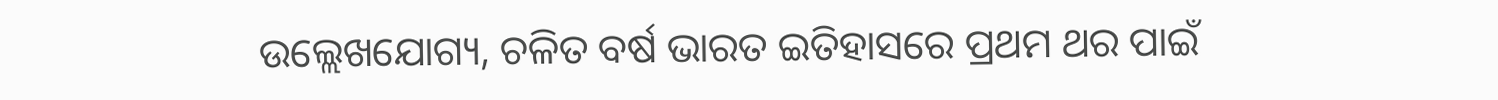ଉଲ୍ଲେଖଯୋଗ୍ୟ, ଚଳିତ ବର୍ଷ ଭାରତ ଇତିହାସରେ ପ୍ରଥମ ଥର ପାଇଁ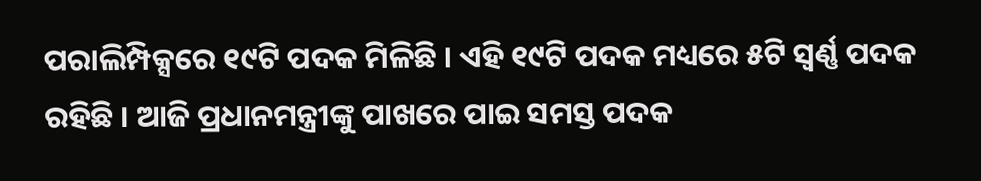ପରାଲିମ୍ପିକ୍ସରେ ୧୯ଟି ପଦକ ମିଳିଛି । ଏହି ୧୯ଟି ପଦକ ମଧ୍ୟରେ ୫ଟି ସ୍ୱର୍ଣ୍ଣ ପଦକ ରହିଛି । ଆଜି ପ୍ରଧାନମନ୍ତ୍ରୀଙ୍କୁ ପାଖରେ ପାଇ ସମସ୍ତ ପଦକ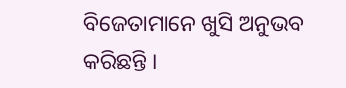ବିଜେତାମାନେ ଖୁସି ଅନୁଭବ କରିଛନ୍ତି ।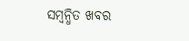ସମ୍ବନ୍ଧିତ ଖବର